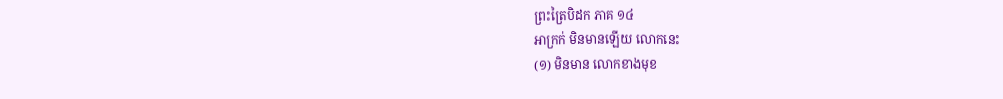ព្រះត្រៃបិដក ភាគ ១៤
អាក្រក់ មិនមានឡើយ លោកនេះ
(១) មិនមាន លោកខាងមុខ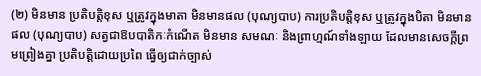(២) មិនមាន ប្រតិបត្តិខុស ឬត្រូវក្នុងមាតា មិនមានផល (បុណ្យបាប) ការប្រតិបត្តិខុស ឬត្រូវក្នុងបិតា មិនមានផល (បុណ្យបាប) សត្វជាឱបបាតិកៈកំណើត មិនមាន សមណៈ និងព្រាហ្មណ៍ទាំងឡាយ ដែលមានសេចក្តីព្រមព្រៀងគ្នា ប្រតិបត្តិដោយប្រពៃ ធ្វើឲ្យជាក់ច្បាស់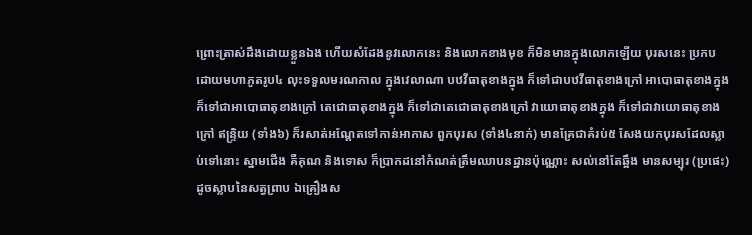ព្រោះត្រាស់ដឹងដោយខ្លួនឯង ហើយសំដែងនូវលោកនេះ និងលោកខាងមុខ ក៏មិនមានក្នុងលោកឡើយ បុរសនេះ ប្រកបដោយមហាភូតរូប៤ លុះទទួលមរណកាល ក្នុងវេលាណា បឋវីធាតុខាងក្នុង ក៏ទៅជាបឋវីធាតុខាងក្រៅ អាបោធាតុខាងក្នុង ក៏ទៅជាអាបោធាតុខាងក្រៅ តេជោធាតុខាងក្នុង ក៏ទៅជាតេជោធាតុខាងក្រៅ វាយោធាតុខាងក្នុង ក៏ទៅជាវាយោធាតុខាងក្រៅ ឥន្ទ្រិយ (ទាំង៦) ក៏រសាត់អណ្តែតទៅកាន់អាកាស ពួកបុរស (ទាំង៤នាក់) មានគ្រែជាគំរប់៥ សែងយកបុរសដែលស្លាប់ទៅនោះ ស្នាមជើង គឺគុណ និងទោស ក៏ប្រាកដនៅកំណត់ត្រឹមឈាបនដ្ឋានប៉ុណ្ណោះ សល់នៅតែឆ្អឹង មានសម្បុរ (ប្រផេះ) ដូចស្លាបនៃសត្វព្រាប ឯគ្រឿងស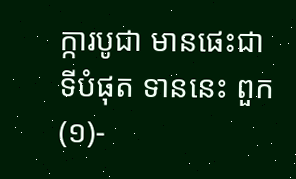ក្ការបូជា មានផេះជាទីបំផុត ទាននេះ ពួក
(១)-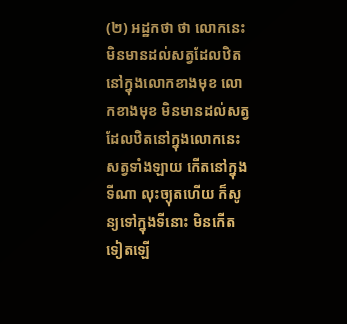(២) អដ្ឋកថា ថា លោកនេះមិនមានដល់សត្វដែលឋិតនៅក្នុងលោកខាងមុខ លោកខាងមុខ មិនមានដល់សត្វដែលឋិតនៅក្នុងលោកនេះ សត្វទាំងឡាយ កើតនៅក្នុងទីណា លុះច្យុតហើយ ក៏សូន្យទៅក្នុងទីនោះ មិនកើតទៀតឡើ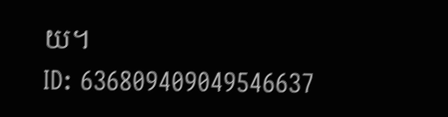យ។
ID: 636809409049546637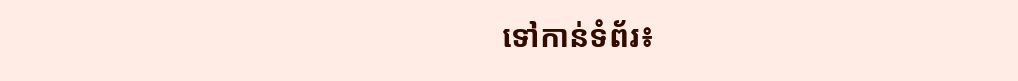ទៅកាន់ទំព័រ៖